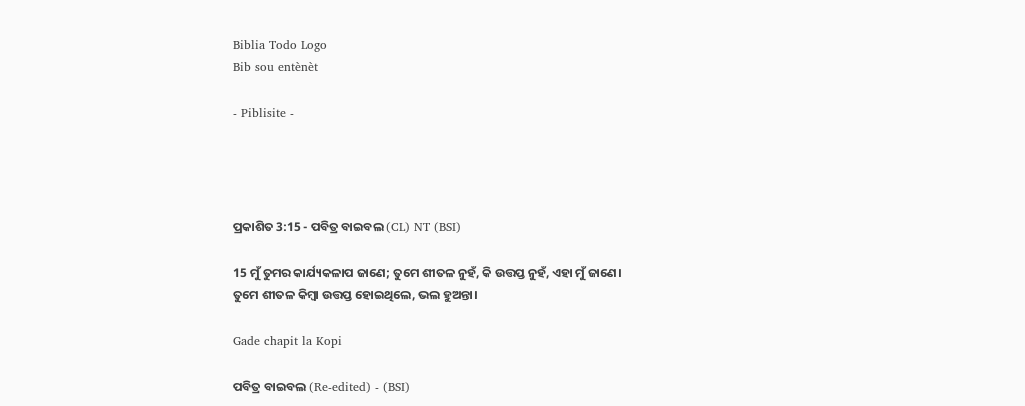Biblia Todo Logo
Bib sou entènèt

- Piblisite -




ପ୍ରକାଶିତ 3:15 - ପବିତ୍ର ବାଇବଲ (CL) NT (BSI)

15 ମୁଁ ତୁମର କାର୍ଯ୍ୟକଳାପ ଜାଣେ; ତୁମେ ଶୀତଳ ନୁହଁ, କି ଉତ୍ତପ୍ତ ନୁହଁ, ଏହା ମୁଁ ଜାଣେ। ତୁମେ ଶୀତଳ କିମ୍ବା ଉତ୍ତପ୍ତ ହୋଇଥିଲେ, ଭଲ ହୁଅନ୍ତା।

Gade chapit la Kopi

ପବିତ୍ର ବାଇବଲ (Re-edited) - (BSI)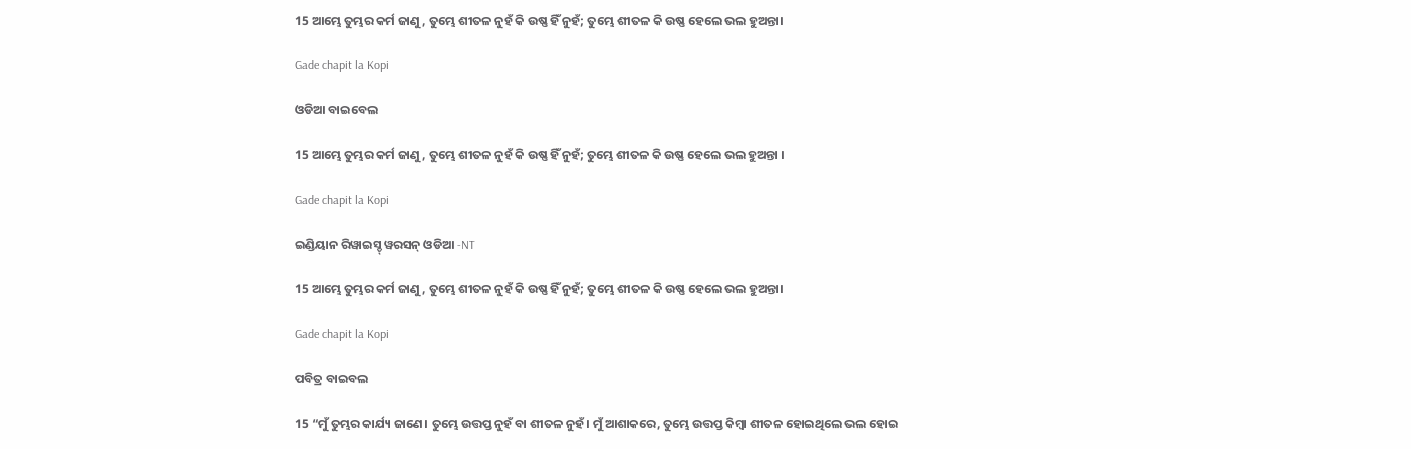15 ଆମ୍ଭେ ତୁମ୍ଭର କର୍ମ ଜାଣୁ, ତୁମ୍ଭେ ଶୀତଳ ନୁହଁ କି ଉଷ୍ଣ ହିଁ ନୁହଁ; ତୁମ୍ଭେ ଶୀତଳ କି ଉଷ୍ଣ ହେଲେ ଭଲ ହୁଅନ୍ତା।

Gade chapit la Kopi

ଓଡିଆ ବାଇବେଲ

15 ଆମ୍ଭେ ତୁମ୍ଭର କର୍ମ ଜାଣୁ, ତୁମ୍ଭେ ଶୀତଳ ନୁହଁ କି ଉଷ୍ଣ ହିଁ ନୁହଁ; ତୁମ୍ଭେ ଶୀତଳ କି ଉଷ୍ଣ ହେଲେ ଭଲ ହୁଅନ୍ତା ।

Gade chapit la Kopi

ଇଣ୍ଡିୟାନ ରିୱାଇସ୍ଡ୍ ୱରସନ୍ ଓଡିଆ -NT

15 ଆମ୍ଭେ ତୁମ୍ଭର କର୍ମ ଜାଣୁ, ତୁମ୍ଭେ ଶୀତଳ ନୁହଁ କି ଉଷ୍ଣ ହିଁ ନୁହଁ; ତୁମ୍ଭେ ଶୀତଳ କି ଉଷ୍ଣ ହେଲେ ଭଲ ହୁଅନ୍ତା।

Gade chapit la Kopi

ପବିତ୍ର ବାଇବଲ

15 “ମୁଁ ତୁମ୍ଭର କାର୍ଯ୍ୟ ଜାଣେ। ତୁମ୍ଭେ ଉତ୍ତପ୍ତ ନୁହଁ ବା ଶୀତଳ ନୁହଁ। ମୁଁ ଆଶାକରେ, ତୁମ୍ଭେ ଉତ୍ତପ୍ତ କିମ୍ବା ଶୀତଳ ହୋଇଥିଲେ ଭଲ ହୋଇ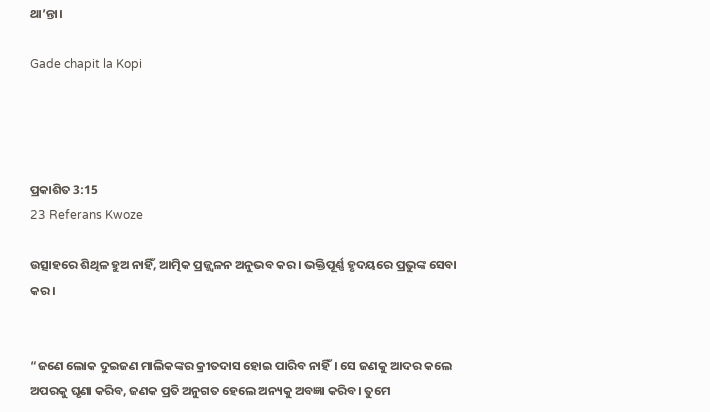ଥା’ନ୍ତା।

Gade chapit la Kopi




ପ୍ରକାଶିତ 3:15
23 Referans Kwoze

ଉତ୍ସାହରେ ଶିଥିଳ ହୁଅ ନାହିଁ, ଆତ୍ମିକ ପ୍ରଜ୍ଜ୍ୱଳନ ଅନୁଭବ କର। ଭକ୍ତିପୂର୍ଣ୍ଣ ହୃଦୟରେ ପ୍ରଭୁଙ୍କ ସେବା କର।


“ଜଣେ ଲୋକ ଦୁଇଜଣ ମାଲିକଙ୍କର କ୍ରୀତଦାସ ହୋଇ ପାରିବ ନାହିଁ। ସେ ଜଣକୁ ଆଦର କଲେ ଅପରକୁ ଘୃଣା କରିବ, ଜଣକ ପ୍ରତି ଅନୁଗତ ହେଲେ ଅନ୍ୟକୁ ଅବଜ୍ଞା କରିବ। ତୁମେ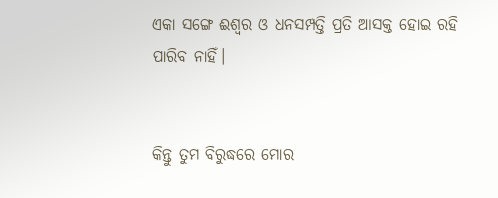ଏକା ସଙ୍ଗେ ଈଶ୍ୱର ଓ ଧନସମ୍ପତ୍ତି ପ୍ରତି ଆସକ୍ତ ହୋଇ ରହି ପାରିବ ନାହିଁ।


କିନ୍ତୁ ତୁମ ବିରୁଦ୍ଧରେ ମୋର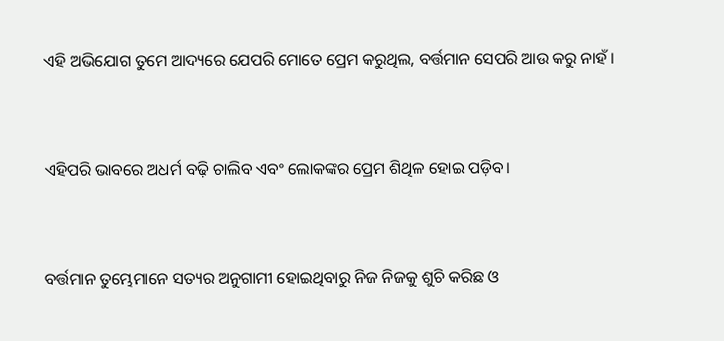ଏହି ଅଭିଯୋଗ ତୁମେ ଆଦ୍ୟରେ ଯେପରି ମୋତେ ପ୍ରେମ କରୁଥିଲ, ବର୍ତ୍ତମାନ ସେପରି ଆଉ କରୁ ନାହଁ।


ଏହିପରି ଭାବରେ ଅଧର୍ମ ବଢ଼ି ଚାଲିବ ଏବଂ ଲୋକଙ୍କର ପ୍ରେମ ଶିଥିଳ ହୋଇ ପଡ଼ିବ।


ବର୍ତ୍ତମାନ ତୁମ୍ଭେମାନେ ସତ୍ୟର ଅନୁଗାମୀ ହୋଇଥିବାରୁ ନିଜ ନିଜକୁ ଶୁଚି କରିଛ ଓ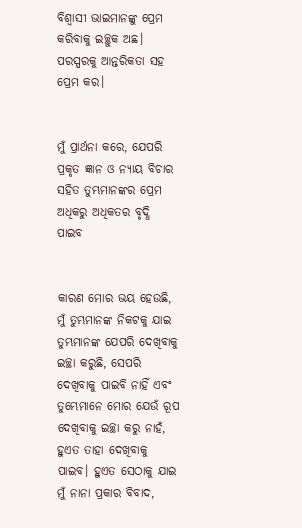ବିଶ୍ୱାସୀ ଭାଇମାନଙ୍କୁ ପ୍ରେମ କରିବାକୁ ଇଚ୍ଛୁକ ଅଛ। ପରସ୍ପରକୁ ଆନ୍ତରିକତା ସହ ପ୍ରେମ କର।


ମୁଁ ପ୍ରାର୍ଥନା କରେ, ଯେପରି ପ୍ରକୃତ ଜ୍ଞାନ ଓ ନ୍ୟାୟ ବିଚାର ସହିତ ତୁମ୍ଭମାନଙ୍କର ପ୍ରେମ ଅଧିକରୁ ଅଧିକତର ବୃଦ୍ଧି ପାଇବ


କାରଣ ମୋର ଭୟ ହେଉଛି, ମୁଁ ତୁମ୍ଭମାନଙ୍କ ନିକଟକୁ ଯାଇ ତୁମ୍ଭମାନଙ୍କ ଯେପରି ଦେଖିବାକୁ ଇଚ୍ଛା କରୁଛି, ସେପରି ଦେଖିବାକୁ ପାଇବି ନାହିଁ ଏବଂ ତୁମ୍ଭେମାନେ ମୋର ଯେଉଁ ରୂପ ଦେଖିବାକୁ ଇଚ୍ଛା କରୁ ନାହଁ, ହୁଏତ ତାହା ଦେଖିବାକୁ ପାଇବ। ହୁଏତ ସେଠାକୁ ଯାଇ ମୁଁ ନାନା ପ୍ରକାର ବିବାଦ,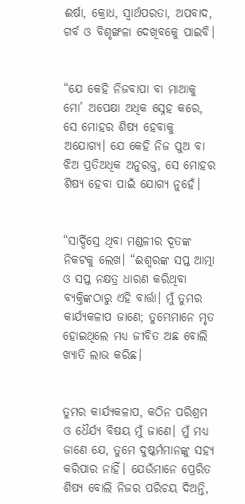ଈର୍ଷା, କ୍ରୋଧ, ସ୍ୱାର୍ଥପରତା, ଅପବାଦ, ଗର୍ବ ଓ ବିଶୃଙ୍ଖଳା ଦେଖିବକେୁ ପାଇବି।


“ଯେ କେହି ନିଜବାପା ବା ମାଆକୁ ମୋ’ ଅପେକ୍ଷା ଅଧିକ ସ୍ନେହ କରେ, ସେ ମୋହର ଶିଷ୍ୟ ହେବାକୁ ଅଯୋଗ୍ୟ। ଯେ କେହି ନିଜ ପୁଅ ବା ଝିଅ ପ୍ରତିଅଧିକ ଅନୁରକ୍ତ, ସେ ମୋହର ଶିଷ୍ୟ ହେବା ପାଇଁ ଯୋଗ୍ୟ ନୁହେଁ।


“ସାର୍ଦ୍ଦିସ୍ରେ ଥିବା ମଣ୍ଡଳୀର ଦୂତଙ୍କ ନିକଟକୁ ଲେଖ। “ଈଶ୍ୱରଙ୍କ ସପ୍ତ ଆତ୍ମା ଓ ସପ୍ତ ନକ୍ଷତ୍ର ଧାରଣ କରିଥିବା ବ୍ୟକ୍ତିଙ୍କଠାରୁ ଏହି ବାର୍ତ୍ତା। ମୁଁ ତୁମର କାର୍ଯ୍ୟକଳାପ ଜାଣେ; ତୁମ୍ଭେମାନେ ମୃତ ହୋଇଥିଲେ ମଧ୍ୟ ଜୀବିତ ଅଛ ବୋଲି ଖ୍ୟାତି ଲାଭ କରିଛ।


ତୁମର କାର୍ଯ୍ୟକଳାପ, କଠିନ ପରିଶ୍ରମ ଓ ଧୈର୍ଯ୍ୟ ବିଷୟ ମୁଁ ଜାଣେ। ମୁଁ ମଧ୍ୟ ଜାଣେ ଯେ, ତୁମେ ଦୁଷ୍କର୍ମମାନଙ୍କୁ ସହ୍ୟ କରିପାର ନାହିଁ। ଯେଉଁମାନେ ପ୍ରେରିତ ଶିଷ୍ୟ ବୋଲି ନିଜର ପରିଚୟ ଦିଅନ୍ତି,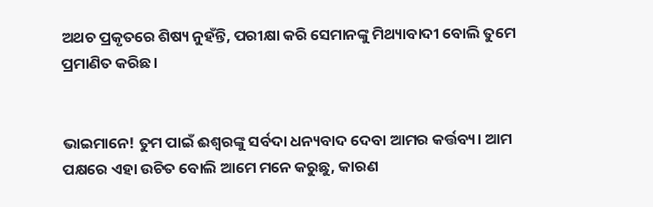ଅଥଚ ପ୍ରକୃତରେ ଶିଷ୍ୟ ନୁହଁନ୍ତି, ପରୀକ୍ଷା କରି ସେମାନଙ୍କୁ ମିଥ୍ୟାବାଦୀ ବୋଲି ତୁମେ ପ୍ରମାଣିତ କରିଛ।


ଭାଇମାନେ! ତୁମ ପାଇଁ ଈଶ୍ୱରଙ୍କୁ ସର୍ବଦା ଧନ୍ୟବାଦ ଦେବା ଆମର କର୍ତ୍ତବ୍ୟ। ଆମ ପକ୍ଷରେ ଏହା ଉଚିତ ବୋଲି ଆମେ ମନେ କରୁଛୁ, କାରଣ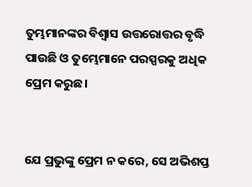ତୁମ୍ଭମାନଙ୍କର ବିଶ୍ୱାସ ଉତ୍ତରୋତ୍ତର ବୃଦ୍ଧି ପାଉଛି ଓ ତୁମ୍ଭେମାନେ ପରସ୍ପରକୁ ଅଧିକ ପ୍ରେମ କରୁଛ।


ଯେ ପ୍ରଭୁଙ୍କୁ ପ୍ରେମ ନ କରେ, ସେ ଅଭିଶପ୍ତ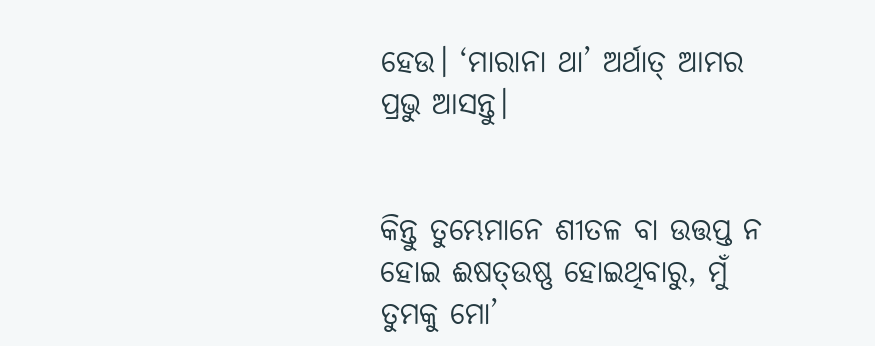ହେଉ। ‘ମାରାନା ଥା’ ଅର୍ଥାତ୍ ଆମର ପ୍ରଭୁ ଆସନ୍ତୁ।


କିନ୍ତୁ ତୁମ୍ଭେମାନେ ଶୀତଳ ବା ଉତ୍ତପ୍ତ ନ ହୋଇ ଈଷତ୍ଉଷ୍ଣ ହୋଇଥିବାରୁ, ମୁଁ ତୁମକୁ ମୋ’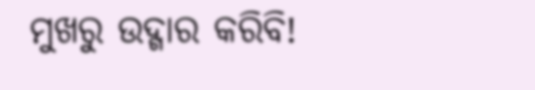ମୁଖରୁ ଉଦ୍ଗାର କରିବି!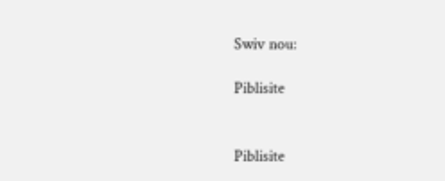Swiv nou:

Piblisite


Piblisite